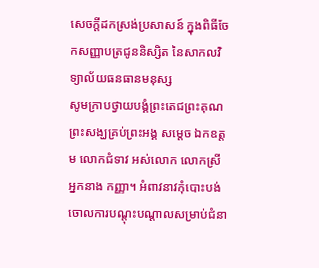សេចក្តីដកស្រង់ប្រសាសន៍ ក្នុងពិធីចែកសញ្ញាបត្រជូននិស្សិត នៃសាកលវិទ្យាល័យធនធានមនុស្ស
សូមក្រាបថ្វាយបង្គំព្រះតេជព្រះគុណ ព្រះសង្ឃគ្រប់ព្រះអង្គ សម្ដេច ឯកឧត្តម លោកជំទាវ អស់លោក លោកស្រី អ្នកនាង កញ្ញា។ អំពាវនាវកុំបោះបង់ចោលការបណ្ដុះបណ្ដាលសម្រាប់ជំនា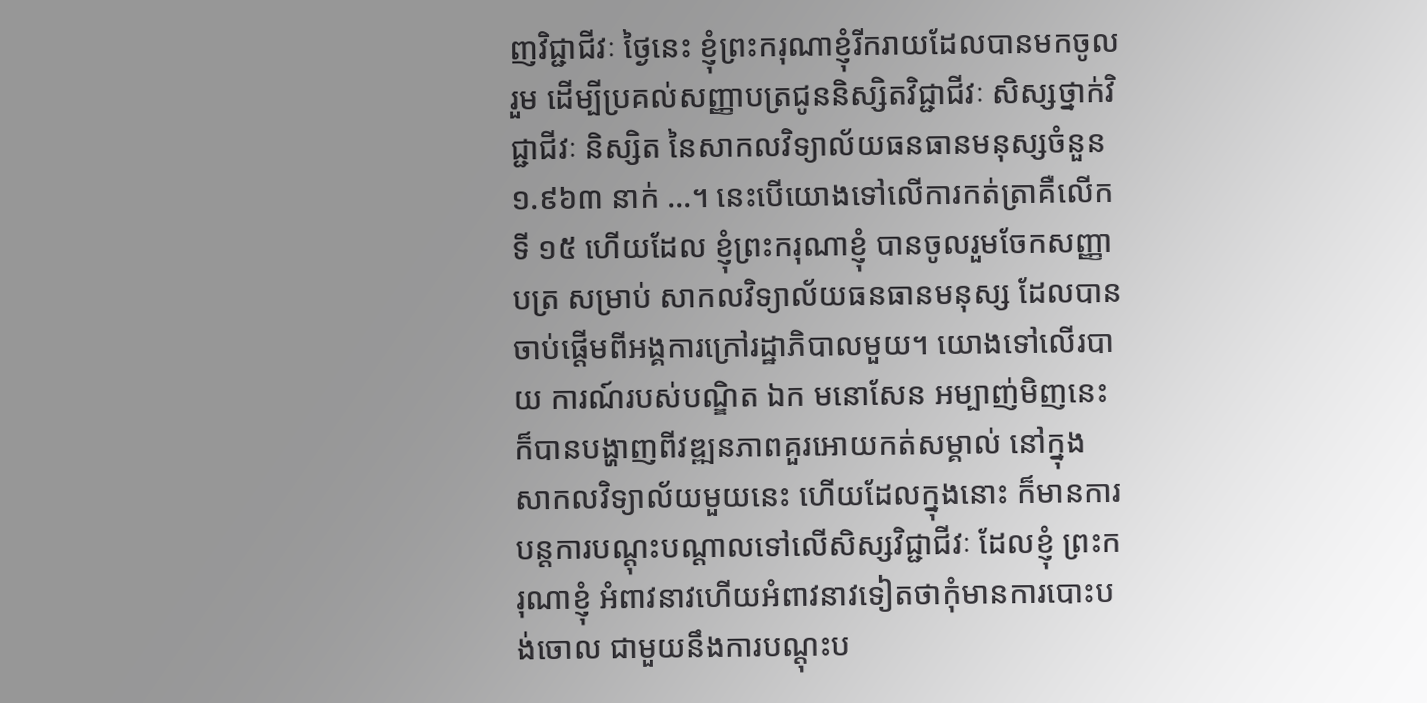ញវិជ្ជាជីវៈ ថ្ងៃនេះ ខ្ញុំព្រះករុណាខ្ញុំរីករាយដែលបានមកចូលរួម ដើម្បីប្រគល់សញ្ញាបត្រជូននិស្សិតវិជ្ជាជីវៈ សិស្សថ្នាក់វិជ្ជាជីវៈ និស្សិត នៃសាកលវិទ្យាល័យធនធានមនុស្សចំនួន ១.៩៦៣ នាក់ …។ នេះបើយោងទៅលើការកត់ត្រាគឺលើកទី ១៥ ហើយដែល ខ្ញុំព្រះករុណាខ្ញុំ បានចូលរួមចែកសញ្ញាបត្រ សម្រាប់ សាកលវិទ្យាល័យធនធានមនុស្ស ដែលបានចាប់ផ្ដើមពីអង្គការក្រៅរដ្ឋាភិបាលមួយ។ យោងទៅលើរបាយ ការណ៍របស់បណ្ឌិត ឯក មនោសែន អម្បាញ់មិញនេះក៏បានបង្ហាញពីវឌ្ឍនភាពគួរអោយកត់សម្គាល់ នៅក្នុង សាកលវិទ្យាល័យមួយនេះ ហើយដែលក្នុងនោះ ក៏មានការបន្តការបណ្ដុះបណ្ដាលទៅលើសិស្សវិជ្ជាជីវៈ ដែលខ្ញុំ ព្រះករុណាខ្ញុំ អំពាវនាវហើយអំពាវនាវទៀតថាកុំមានការបោះបង់ចោល ជាមួយនឹងការបណ្ដុះប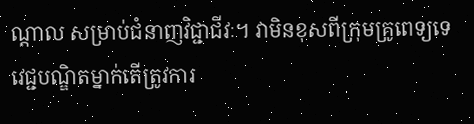ណ្ដាល សម្រាប់ជំនាញវិជ្ជាជីវៈ។ វាមិនខុសពីក្រុមគ្រូពេទ្យទេ វេជ្ជបណ្ឌិតម្នាក់តើត្រូវការ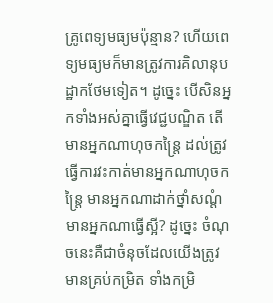គ្រូពេទ្យមធ្យមប៉ុន្មាន? ហើយពេទ្យមធ្យមក៏មានត្រូវការគិលានុបដ្ឋាកថែមទៀត។ ដូច្នេះ បើសិនអ្នកទាំងអស់គ្នាធ្វើវេជ្ជបណ្ឌិត តើមានអ្នកណាហុចកន្ត្រៃ ដល់ត្រូវធ្វើការវះកាត់មានអ្នកណាហុចកន្ត្រៃ មានអ្នកណាដាក់ថ្នាំសណ្ដំ មានអ្នកណាធើ្វស្អី? ដូច្នេះ ចំណុចនេះគឺជាចំនុចដែលយើងត្រូវមានគ្រប់កម្រិត ទាំងកម្រិ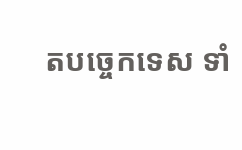តបច្ចេកទេស ទាំ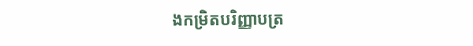ងកម្រិតបរិញ្ញាបត្រ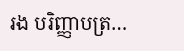រង បរិញ្ញាបត្រ…